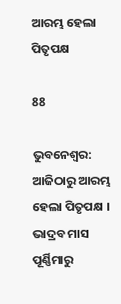ଆରମ୍ଭ ହେଲା ପିତୃପକ୍ଷ

88

ଭୁବନେଶ୍ୱର: ଆଜିଠାରୁ ଆରମ୍ଭ ହେଲା ପିତୃପକ୍ଷ । ଭାଦ୍ରବ ମାସ ପୂର୍ଣ୍ଣିମାରୁ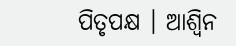ପିତୃପକ୍ଷ । ଆଶ୍ୱିନ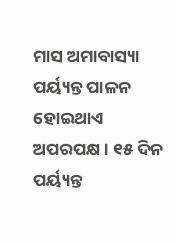ମାସ ଅମାବାସ୍ୟା ପର୍ୟ୍ୟନ୍ତ ପାଳନ ହୋଇଥାଏ ଅପରପକ୍ଷ । ୧୫ ଦିନ ପର୍ୟ୍ୟନ୍ତ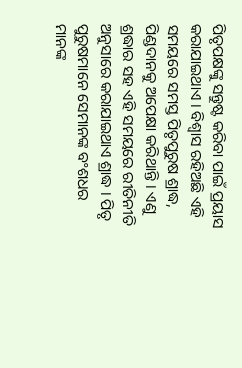ପିତୃପକ୍ଷଙ୍କୁ ସନ୍ତୁଷ୍ଟ କରିବା ପାଇଁ ପ୍ରୟାସ କରାଯାଇଥାଏ । ବିଶ୍ୱାସ ରହିଅଛି ଏହି ସମୟରେ ସମସ୍ତ ପିତୃପୁରୁଷ ଶ୍ରାଦ୍ଧ, ପିଣ୍ଡଦାନକୁ ଅପେକ୍ଷା କରିଥାନ୍ତି । ଏଣୁ ଶ୍ରଦ୍ଧାର ସହ ଏହି ସମୟରେ ରୀତିନୀତି ଅନୁସାରେ କରାଯାଇଥାଏ ଶ୍ରାଦ୍ଧ । ପିତୃ ପୁରୁଷମାନେ ସେମାନଙ୍କ ବଂଶଧର ମାନଙ୍କ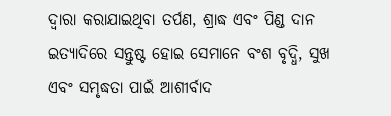ଦ୍ୱାରା କରାଯାଇଥିବା ତର୍ପଣ, ଶ୍ରାଦ୍ଧ ଏବଂ ପିଣ୍ଡ ଦାନ ଇତ୍ୟାଦିରେ ସନ୍ତୁଷ୍ଟ ହୋଇ ସେମାନେ ବଂଶ ବୃଦ୍ଧି, ସୁଖ ଏବଂ ସମୃଦ୍ଧତା ପାଇଁ ଆଶୀର୍ବାଦ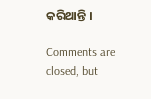କରିଥାନ୍ତି ।

Comments are closed, but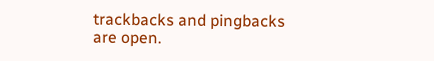trackbacks and pingbacks are open.